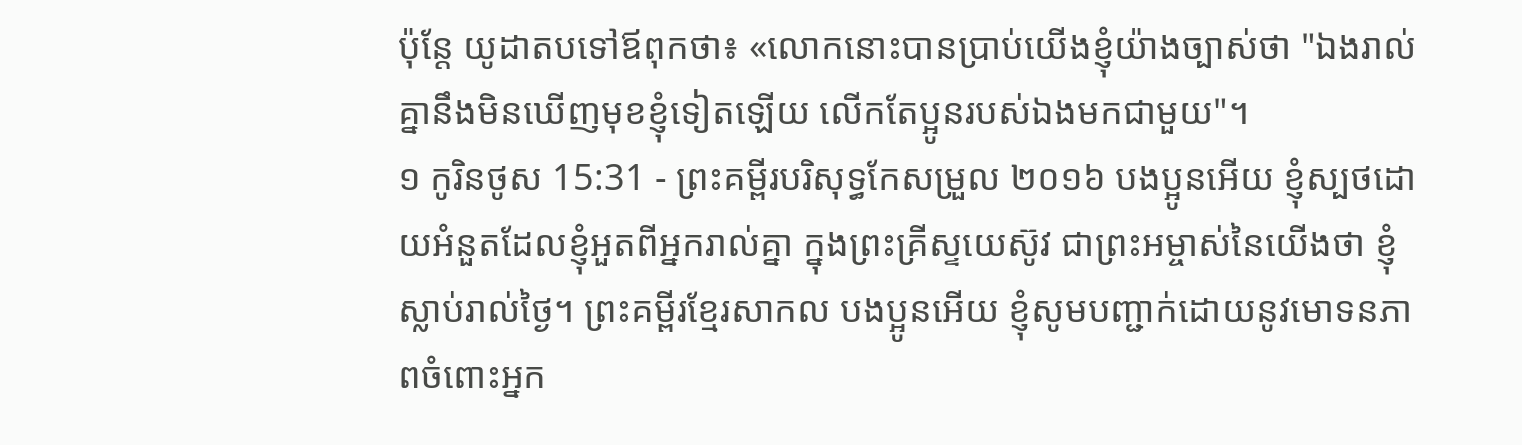ប៉ុន្ដែ យូដាតបទៅឪពុកថា៖ «លោកនោះបានប្រាប់យើងខ្ញុំយ៉ាងច្បាស់ថា "ឯងរាល់គ្នានឹងមិនឃើញមុខខ្ញុំទៀតឡើយ លើកតែប្អូនរបស់ឯងមកជាមួយ"។
១ កូរិនថូស 15:31 - ព្រះគម្ពីរបរិសុទ្ធកែសម្រួល ២០១៦ បងប្អូនអើយ ខ្ញុំស្បថដោយអំនួតដែលខ្ញុំអួតពីអ្នករាល់គ្នា ក្នុងព្រះគ្រីស្ទយេស៊ូវ ជាព្រះអម្ចាស់នៃយើងថា ខ្ញុំស្លាប់រាល់ថ្ងៃ។ ព្រះគម្ពីរខ្មែរសាកល បងប្អូនអើយ ខ្ញុំសូមបញ្ជាក់ដោយនូវមោទនភាពចំពោះអ្នក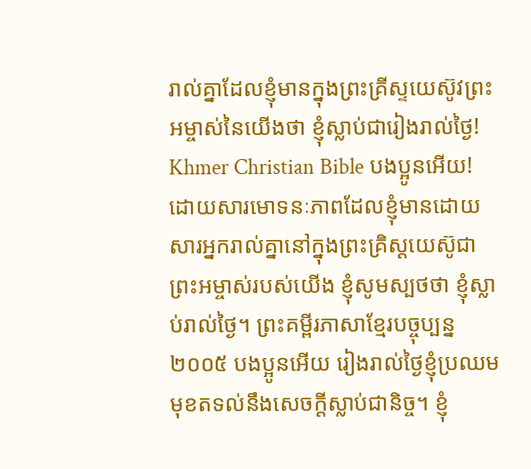រាល់គ្នាដែលខ្ញុំមានក្នុងព្រះគ្រីស្ទយេស៊ូវព្រះអម្ចាស់នៃយើងថា ខ្ញុំស្លាប់ជារៀងរាល់ថ្ងៃ! Khmer Christian Bible បងប្អូនអើយ! ដោយសារមោទនៈភាពដែលខ្ញុំមានដោយសារអ្នករាល់គ្នានៅក្នុងព្រះគ្រិស្ដយេស៊ូជាព្រះអម្ចាស់របស់យើង ខ្ញុំសូមស្បថថា ខ្ញុំស្លាប់រាល់ថ្ងៃ។ ព្រះគម្ពីរភាសាខ្មែរបច្ចុប្បន្ន ២០០៥ បងប្អូនអើយ រៀងរាល់ថ្ងៃខ្ញុំប្រឈមមុខតទល់នឹងសេចក្ដីស្លាប់ជានិច្ច។ ខ្ញុំ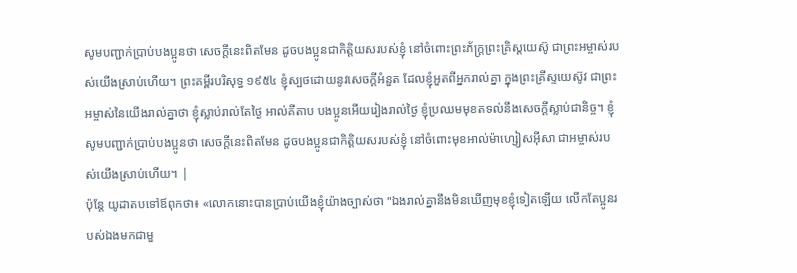សូមបញ្ជាក់ប្រាប់បងប្អូនថា សេចក្ដីនេះពិតមែន ដូចបងប្អូនជាកិត្តិយសរបស់ខ្ញុំ នៅចំពោះព្រះភ័ក្ត្រព្រះគ្រិស្តយេស៊ូ ជាព្រះអម្ចាស់របស់យើងស្រាប់ហើយ។ ព្រះគម្ពីរបរិសុទ្ធ ១៩៥៤ ខ្ញុំស្បថដោយនូវសេចក្ដីអំនួត ដែលខ្ញុំអួតពីអ្នករាល់គ្នា ក្នុងព្រះគ្រីស្ទយេស៊ូវ ជាព្រះអម្ចាស់នៃយើងរាល់គ្នាថា ខ្ញុំស្លាប់រាល់តែថ្ងៃ អាល់គីតាប បងប្អូនអើយរៀងរាល់ថ្ងៃ ខ្ញុំប្រឈមមុខតទល់នឹងសេចក្ដីស្លាប់ជានិច្ច។ ខ្ញុំសូមបញ្ជាក់ប្រាប់បងប្អូនថា សេចក្ដីនេះពិតមែន ដូចបងប្អូនជាកិត្ដិយសរបស់ខ្ញុំ នៅចំពោះមុខអាល់ម៉ាហ្សៀសអ៊ីសា ជាអម្ចាស់របស់យើងស្រាប់ហើយ។ |
ប៉ុន្ដែ យូដាតបទៅឪពុកថា៖ «លោកនោះបានប្រាប់យើងខ្ញុំយ៉ាងច្បាស់ថា "ឯងរាល់គ្នានឹងមិនឃើញមុខខ្ញុំទៀតឡើយ លើកតែប្អូនរបស់ឯងមកជាមួ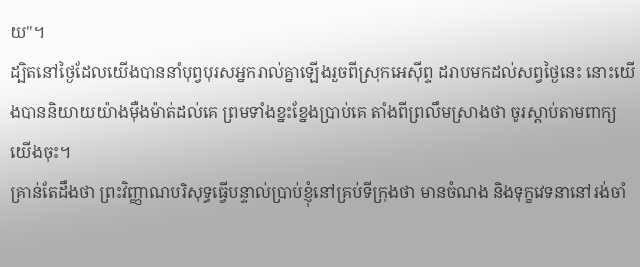យ"។
ដ្បិតនៅថ្ងៃដែលយើងបាននាំបុព្វបុរសអ្នករាល់គ្នាឡើងរួចពីស្រុកអេស៊ីព្ទ ដរាបមកដល់សព្វថ្ងៃនេះ នោះយើងបាននិយាយយ៉ាងម៉ឺងម៉ាត់ដល់គេ ព្រមទាំងខ្នះខ្នែងប្រាប់គេ តាំងពីព្រលឹមស្រាងថា ចូរស្តាប់តាមពាក្យយើងចុះ។
គ្រាន់តែដឹងថា ព្រះវិញ្ញាណបរិសុទ្ធធ្វើបន្ទាល់ប្រាប់ខ្ញុំនៅគ្រប់ទីក្រុងថា មានចំណង និងទុក្ខវេទនានៅរង់ចាំ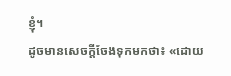ខ្ញុំ។
ដូចមានសេចក្តីចែងទុកមកថា៖ «ដោយ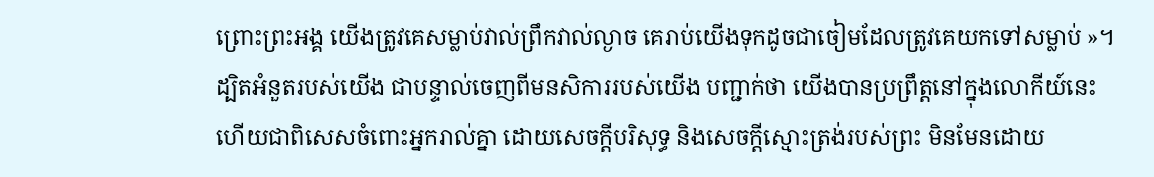ព្រោះព្រះអង្គ យើងត្រូវគេសម្លាប់វាល់ព្រឹកវាល់ល្ងាច គេរាប់យើងទុកដូចជាចៀមដែលត្រូវគេយកទៅសម្លាប់ »។
ដ្បិតអំនួតរបស់យើង ជាបន្ទាល់ចេញពីមនសិការរបស់យើង បញ្ជាក់ថា យើងបានប្រព្រឹត្តនៅក្នុងលោកីយ៍នេះ ហើយជាពិសេសចំពោះអ្នករាល់គ្នា ដោយសេចក្តីបរិសុទ្ធ និងសេចក្តីស្មោះត្រង់របស់ព្រះ មិនមែនដោយ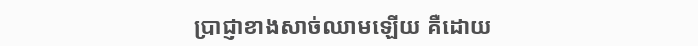ប្រាជ្ញាខាងសាច់ឈាមឡើយ គឺដោយ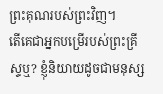ព្រះគុណរបស់ព្រះវិញ។
តើគេជាអ្នកបម្រើរបស់ព្រះគ្រីស្ទឬ? ខ្ញុំនិយាយដូចជាមនុស្ស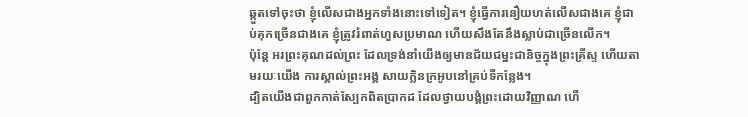ឆ្កួតទៅចុះថា ខ្ញុំលើសជាងអ្នកទាំងនោះទៅទៀត។ ខ្ញុំធ្វើការនឿយហត់លើសជាងគេ ខ្ញុំជាប់គុកច្រើនជាងគេ ខ្ញុំត្រូវរំពាត់ហួសប្រមាណ ហើយសឹងតែនឹងស្លាប់ជាច្រើនលើក។
ប៉ុន្ដែ អរព្រះគុណដល់ព្រះ ដែលទ្រង់នាំយើងឲ្យមានជ័យជម្នះជានិច្ចក្នុងព្រះគ្រីស្ទ ហើយតាមរយៈយើង ការស្គាល់ព្រះអង្គ សាយក្លិនក្រអូបនៅគ្រប់ទីកន្លែង។
ដ្បិតយើងជាពួកកាត់ស្បែកពិតប្រាកដ ដែលថ្វាយបង្គំព្រះដោយវិញ្ញាណ ហើ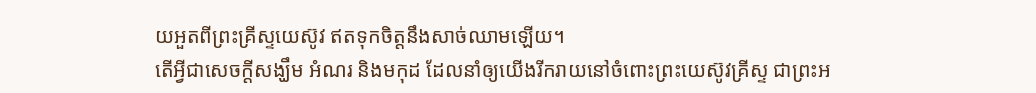យអួតពីព្រះគ្រីស្ទយេស៊ូវ ឥតទុកចិត្តនឹងសាច់ឈាមឡើយ។
តើអ្វីជាសេចក្ដីសង្ឃឹម អំណរ និងមកុដ ដែលនាំឲ្យយើងរីករាយនៅចំពោះព្រះយេស៊ូវគ្រីស្ទ ជាព្រះអ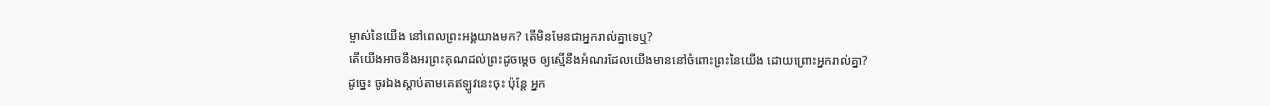ម្ចាស់នៃយើង នៅពេលព្រះអង្គយាងមក? តើមិនមែនជាអ្នករាល់គ្នាទេឬ?
តើយើងអាចនឹងអរព្រះគុណដល់ព្រះដូចម្តេច ឲ្យស្មើនឹងអំណរដែលយើងមាននៅចំពោះព្រះនៃយើង ដោយព្រោះអ្នករាល់គ្នា?
ដូច្នេះ ចូរឯងស្តាប់តាមគេឥឡូវនេះចុះ ប៉ុន្តែ អ្នក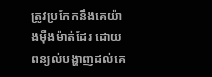ត្រូវប្រកែកនឹងគេយ៉ាងម៉ឺងម៉ាត់ដែរ ដោយពន្យល់បង្ហាញដល់គេ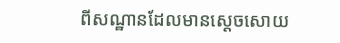ពីសណ្ឋានដែលមានស្តេចសោយ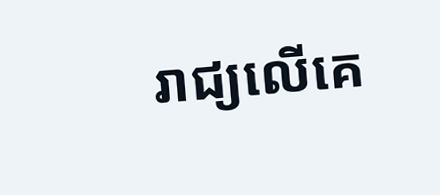រាជ្យលើគេ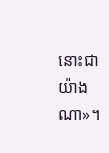នោះជាយ៉ាងណា»។